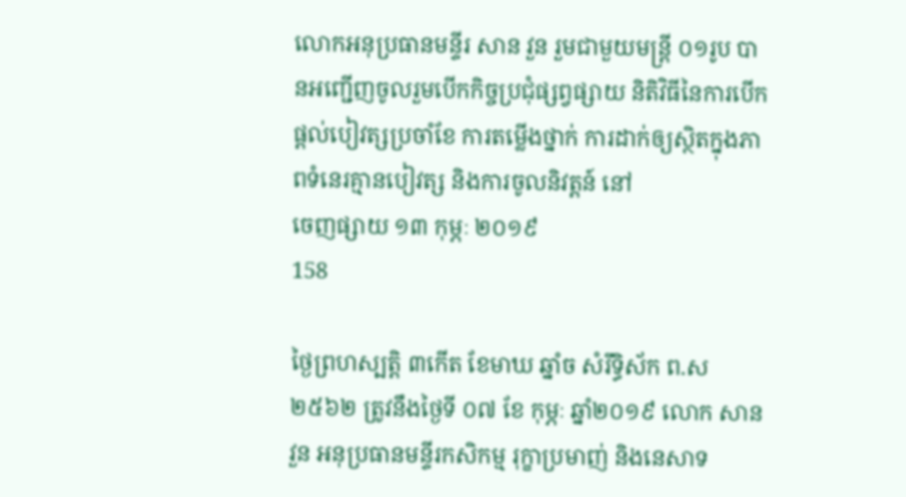លោកអនុប្រធានមន្ទីរ សាន វួន រួមជាមួយមន្ត្រី ០១រូប បានអញ្ជើញចូលរួមបើកកិច្ចប្រជុំផ្សព្វផ្សាយ និតិវិធីនៃការបើកផ្តល់បៀវត្សប្រចាំខែ ការតម្លើងថ្នាក់ ការដាក់ឲ្យស្ថិតក្នុងភាពទំនេរគ្មានបៀវត្ស និងការចូលនិវត្តន៍ នៅ
ចេញផ្សាយ ១៣ កុម្ភៈ ២០១៩
158

ថ្ងៃព្រហស្បត្តិ ៣កើត ខែមាឃ ឆ្នាំច សំរឹទ្ធិស័ក ព.ស ២៥៦២ ត្រូវនឹងថ្ងៃទី ០៧ ខែ កុម្ភៈ ឆ្នាំ២០១៩ លោក សាន វួន អនុប្រធានមន្ទីរកសិកម្ម រុក្ខាប្រមាញ់ និងនេសាទ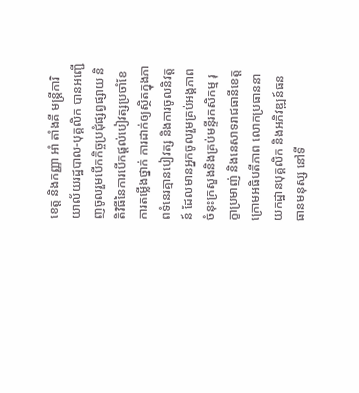ខេត្ត និងកញ្ញា អាំ តាំងគី មន្ត្រីការិយាល័យរដ្ឋបាល-បុគ្គលិក បានអញ្ជើញចូលរួមបើកកិច្ចប្រជុំផ្សព្វផ្សាយ និតិវិធីនៃការបើកផ្តល់បៀវត្សប្រចាំខែ ការតម្លើងថ្នាក់ ការដាក់ឲ្យស្ថិតក្នុងភាពទំនេរគ្មានបៀវត្ស និងការចូលនិវត្តន៍ ដែលមានអ្នកចូលរួមគ្រប់អង្គភាពចំនុះក្រសួងនិងគ្រប់មន្ទីរកសិកម្ម រុក្ខាប្រមាញ់ និងនេសាទរាជធានីខេត្ត ក្រោមអធិបតីភាព លោកប្រធាននាយកដ្ឋានបុគ្គលិក និងអភិវឌ្ឍន៍ធនធានមនុស្ស នៅទី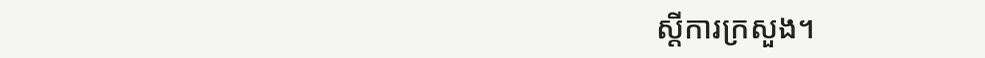ស្តីការក្រសួង។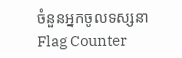ចំនួនអ្នកចូលទស្សនា
Flag Counter